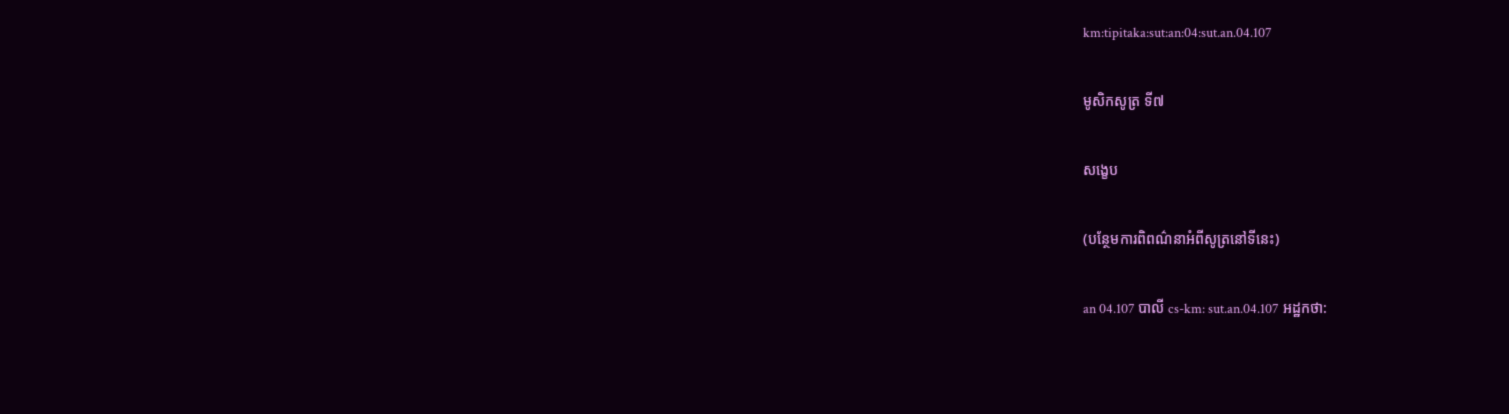km:tipitaka:sut:an:04:sut.an.04.107

មូសិកសូត្រ ទី៧

សង្ខេប

(បន្ថែមការពិពណ៌នាអំពីសូត្រនៅទីនេះ)

an 04.107 បាលី cs-km: sut.an.04.107 អដ្ឋកថា: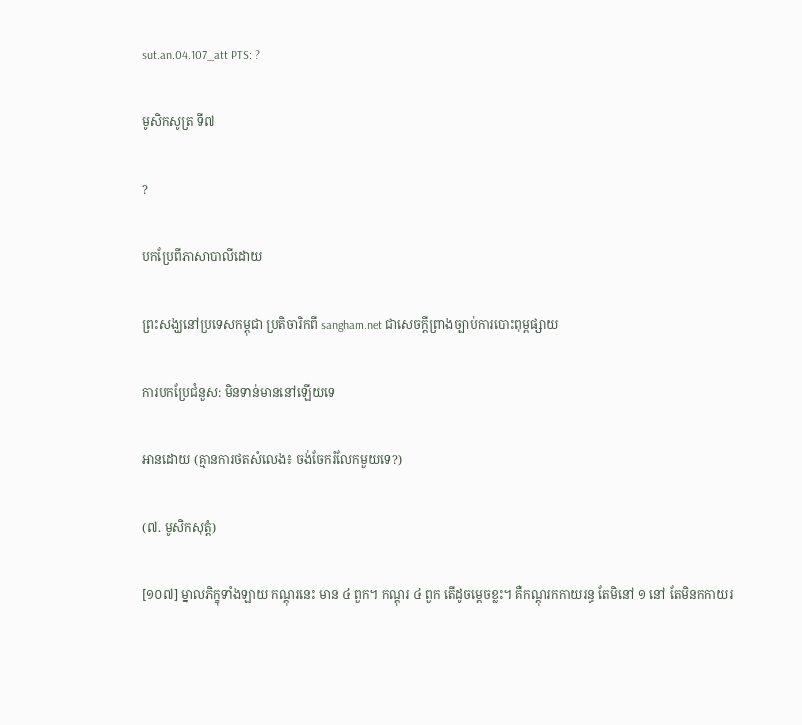sut.an.04.107_att PTS: ?

មូសិកសូត្រ ទី៧

?

បកប្រែពីភាសាបាលីដោយ

ព្រះសង្ឃនៅប្រទេសកម្ពុជា ប្រតិចារិកពី sangham.net ជាសេចក្តីព្រាងច្បាប់ការបោះពុម្ពផ្សាយ

ការបកប្រែជំនួស: មិនទាន់មាននៅឡើយទេ

អានដោយ (គ្មានការថតសំលេង៖ ចង់ចែករំលែកមួយទេ?)

(៧. មូសិកសុត្តំ)

[១០៧] ម្នាលភិក្ខុទាំងឡាយ កណ្តុរនេះ មាន ៤ ពួក។ កណ្តុរ ៤ ពួក តើដូចម្តេចខ្លះ។ គឺកណ្តុរកកាយរន្ធ តែមិនៅ ១ នៅ តែមិនកកាយរ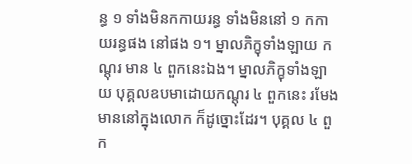ន្ធ ១ ទាំងមិនកកាយរន្ធ ទាំងមិននៅ ១ កកាយរន្ធផង នៅផង ១។ ម្នាលភិក្ខុទាំងឡាយ កណ្តុរ មាន ៤ ពួកនេះឯង។ ម្នាលភិក្ខុទាំងឡាយ បុគ្គលឧបមាដោយកណ្តុរ ៤ ពួកនេះ រមែងមាននៅក្នុងលោក ក៏ដូច្នោះដែរ។ បុគ្គល ៤ ពួក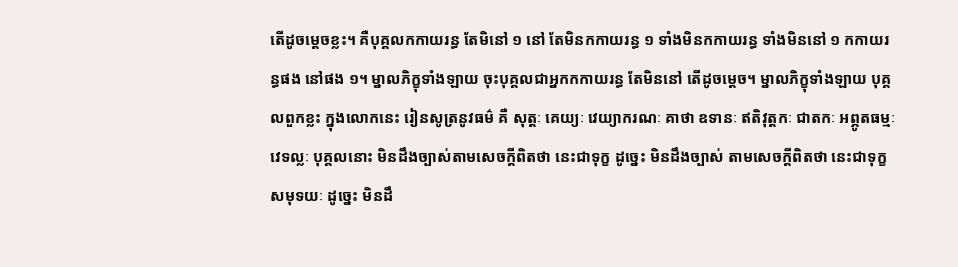តើដូចម្តេចខ្លះ។ គឺបុគ្គលកកាយរន្ធ តែមិនៅ ១ នៅ តែមិនកកាយរន្ធ ១ ទាំងមិនកកាយរន្ធ ទាំងមិននៅ ១ កកាយរន្ធផង នៅផង ១។ ម្នាលភិក្ខុទាំងឡាយ ចុះបុគ្គលជាអ្នកកកាយរន្ធ តែមិននៅ តើដូចម្តេច។ ម្នាលភិក្ខុទាំងឡាយ បុគ្គលពួកខ្លះ ក្នុងលោកនេះ រៀនសូត្រនូវធម៌ គឺ សុត្តៈ គេយ្យៈ វេយ្យាករណៈ គាថា ឧទានៈ ឥតិវុត្តកៈ ជាតកៈ អព្ភូតធម្មៈ វេទល្លៈ បុគ្គលនោះ មិនដឹងច្បាស់តាមសេចក្តីពិតថា នេះជាទុក្ខ ដូច្នេះ មិនដឹងច្បាស់ តាមសេចក្តីពិតថា នេះជាទុក្ខសមុទយៈ ដូច្នេះ មិនដឹ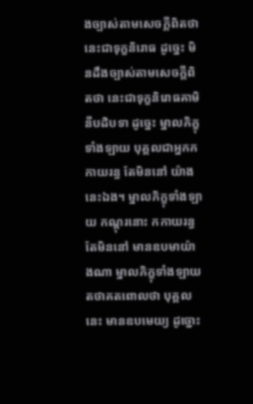ងច្បាស់តាមសេចក្តីពិតថា នេះជាទុក្ខនិរោធ ដូច្នេះ មិនដឹងច្បាស់តាមសេចក្តីពិតថា នេះជាទុក្ខនិរោធគាមិនីបដិបទា ដូច្នេះ ម្នាលភិក្ខុទាំងឡាយ បុគ្គលជាអ្នកកកាយរន្ធ តែមិននៅ យ៉ាងនេះឯង។ ម្នាលភិក្ខុទាំងឡាយ កណ្តុរនោះ កកាយរន្ធ តែមិននៅ មានឧបមាយ៉ាងណា ម្នាលភិក្ខុទាំងឡាយ តថាគតពោលថា បុគ្គលនេះ មានឧបមេយ្យ ដូច្នោះ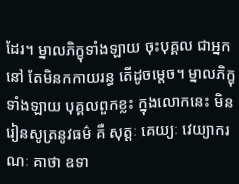ដែរ។ ម្នាលភិក្ខុទាំងឡាយ ចុះបុគ្គល ជាអ្នកនៅ តែមិនកកាយរន្ធ តើដូចម្តេច។ ម្នាលភិក្ខុទាំងឡាយ បុគ្គលពួកខ្លះ ក្នុងលោកនេះ មិនរៀនសូត្រនូវធម៌ គឺ សុត្តៈ គេយ្យៈ វេយ្យាករណៈ គាថា ឧទា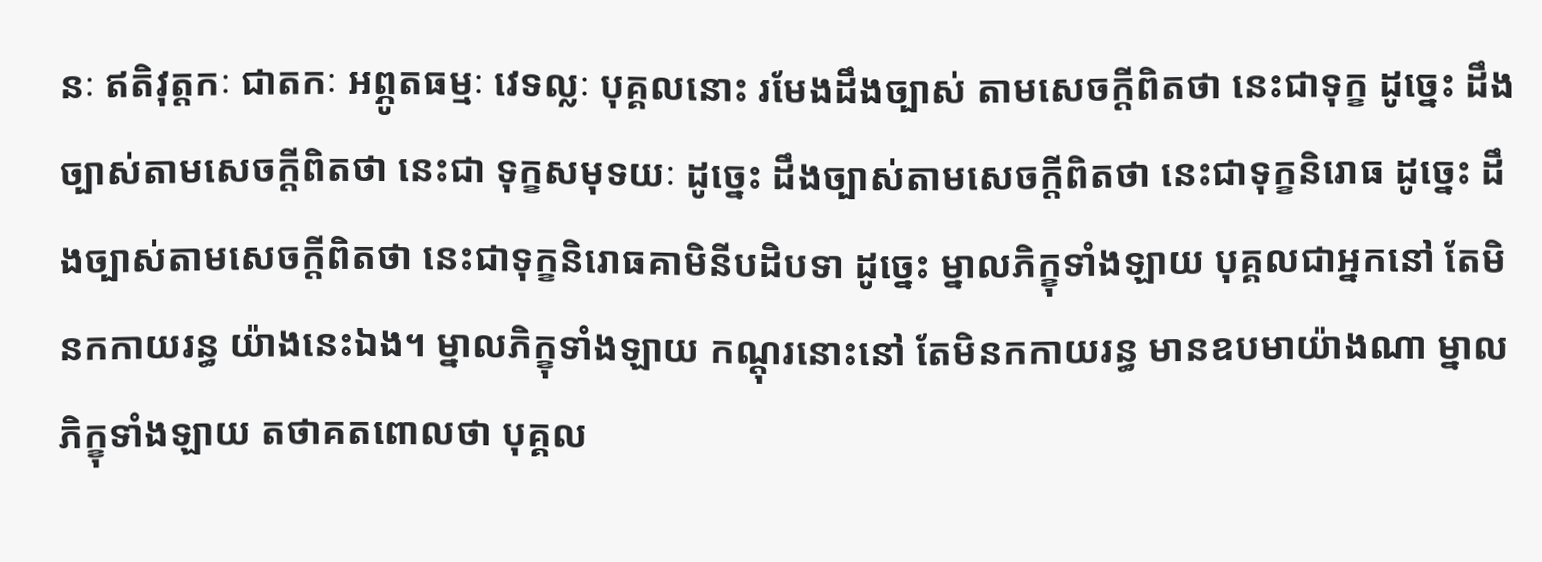នៈ ឥតិវុត្តកៈ ជាតកៈ អព្ភូតធម្មៈ វេទល្លៈ បុគ្គលនោះ រមែងដឹងច្បាស់ តាមសេចក្តីពិតថា នេះជាទុក្ខ ដូច្នេះ ដឹងច្បាស់តាមសេចក្តីពិតថា នេះជា ទុក្ខសមុទយៈ ដូច្នេះ ដឹងច្បាស់តាមសេចក្តីពិតថា នេះជាទុក្ខនិរោធ ដូច្នេះ ដឹងច្បាស់តាមសេចក្តីពិតថា នេះជាទុក្ខនិរោធគាមិនីបដិបទា ដូច្នេះ ម្នាលភិក្ខុទាំងឡាយ បុគ្គលជាអ្នកនៅ តែមិនកកាយរន្ធ យ៉ាងនេះឯង។ ម្នាលភិក្ខុទាំងឡាយ កណ្តុរនោះនៅ តែមិនកកាយរន្ធ មានឧបមាយ៉ាងណា ម្នាលភិក្ខុទាំងឡាយ តថាគតពោលថា បុគ្គល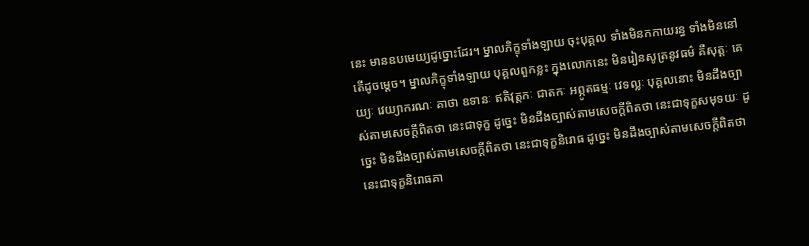នេះ មានឧបមេយ្យដូច្នោះដែរ។ ម្នាលភិក្ខុទាំងឡាយ ចុះបុគ្គល ទាំងមិនកកាយរន្ធ ទាំងមិននៅ តើដូចម្តេច។ ម្នាលភិក្ខុទាំងឡាយ បុគ្គលពួកខ្លះ ក្នុងលោកនេះ មិនរៀនសូត្រនូវធម៌ គឺសុត្តៈ គេយ្យៈ វេយ្យាករណៈ គាថា ឧទានៈ ឥតិវុត្តកៈ ជាតកៈ អព្ភូតធម្មៈ វេទល្លៈ បុគ្គលនោះ មិនដឹងច្បាស់តាមសេចក្តីពិតថា នេះជាទុក្ខ ដូច្នេះ មិនដឹងច្បាស់តាមសេចក្តីពិតថា នេះជាទុក្ខសមុទយៈ ដូច្នេះ មិនដឹងច្បាស់តាមសេចក្តីពិតថា នេះជាទុក្ខនិរោធ ដូច្នេះ មិនដឹងច្បាស់តាមសេចក្តីពិតថា នេះជាទុក្ខនិរោធគា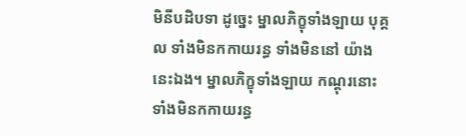មិនីបដិបទា ដូច្នេះ ម្នាលភិក្ខុទាំងឡាយ បុគ្គល ទាំងមិនកកាយរន្ធ ទាំងមិននៅ យ៉ាងនេះឯង។ ម្នាលភិក្ខុទាំងឡាយ កណ្តុរនោះ ទាំងមិនកកាយរន្ធ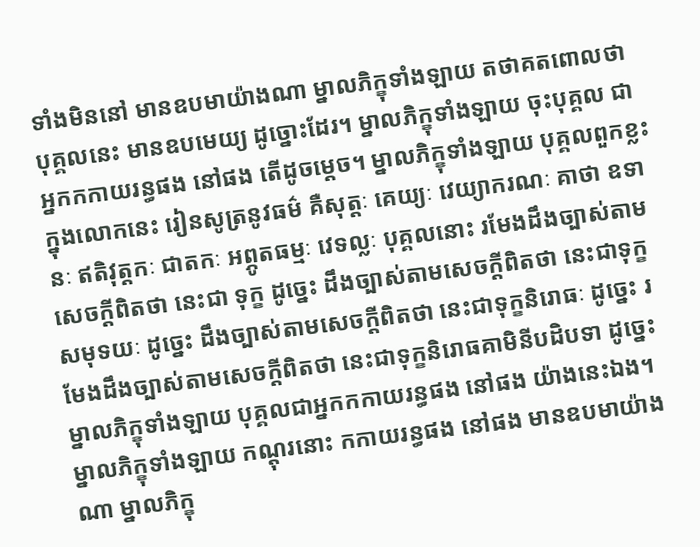ទាំងមិននៅ មានឧបមាយ៉ាងណា ម្នាលភិក្ខុទាំងឡាយ តថាគតពោលថា បុគ្គលនេះ មានឧបមេយ្យ ដូច្នោះដែរ។ ម្នាលភិក្ខុទាំងឡាយ ចុះបុគ្គល ជាអ្នកកកាយរន្ធផង នៅផង តើដូចម្តេច។ ម្នាលភិក្ខុទាំងឡាយ បុគ្គលពួកខ្លះ ក្នុងលោកនេះ រៀនសូត្រនូវធម៌ គឺសុត្តៈ គេយ្យៈ វេយ្យាករណៈ គាថា ឧទានៈ ឥតិវុត្តកៈ ជាតកៈ អព្ភូតធម្មៈ វេទល្លៈ បុគ្គលនោះ រមែងដឹងច្បាស់តាមសេចក្តីពិតថា នេះជា ទុក្ខ ដូច្នេះ ដឹងច្បាស់តាមសេចក្តីពិតថា នេះជាទុក្ខសមុទយៈ ដូច្នេះ ដឹងច្បាស់តាមសេចក្តីពិតថា នេះជាទុក្ខនិរោធៈ ដូច្នេះ រមែងដឹងច្បាស់តាមសេចក្តីពិតថា នេះជាទុក្ខនិរោធគាមិនីបដិបទា ដូច្នេះ ម្នាលភិក្ខុទាំងឡាយ បុគ្គលជាអ្នកកកាយរន្ធផង នៅផង យ៉ាងនេះឯង។ ម្នាលភិក្ខុទាំងឡាយ កណ្តុរនោះ កកាយរន្ធផង នៅផង មានឧបមាយ៉ាងណា ម្នាលភិក្ខុ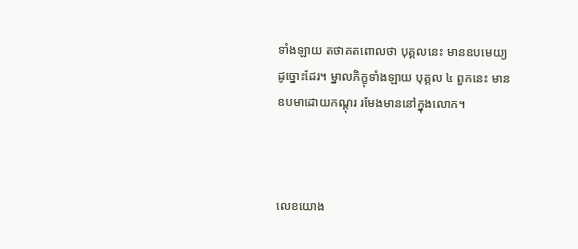ទាំងឡាយ តថាគតពោលថា បុគ្គលនេះ មានឧបមេយ្យ ដូច្នោះដែរ។ ម្នាលភិក្ខុទាំងឡាយ បុគ្គល ៤ ពួកនេះ មានឧបមាដោយកណ្តុរ រមែងមាននៅក្នុងលោក។



លេខយោង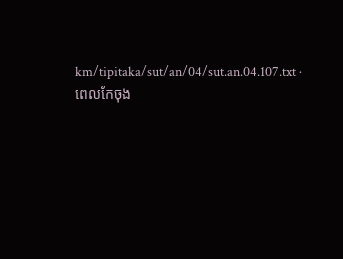km/tipitaka/sut/an/04/sut.an.04.107.txt · ពេលកែចុង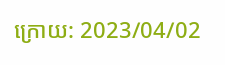ក្រោយ: 2023/04/02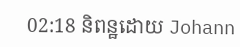02:18 និពន្ឋដោយ Johann